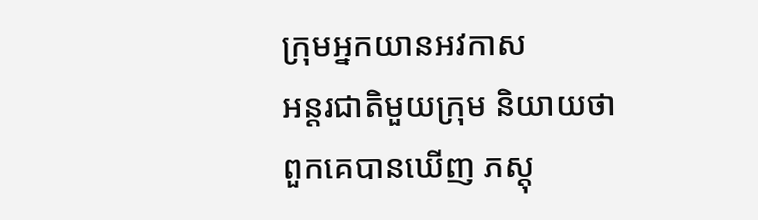ក្រុមអ្នកយានអវកាស
អន្តរជាតិមួយក្រុម និយាយថា ពួកគេបានឃើញ ភស្តុ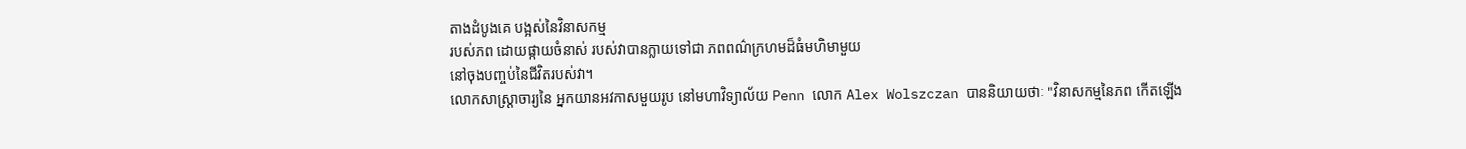តាងដំបូងគេ បង្អស់នៃវិនាសកម្ម
របស់ភព ដោយផ្កាយចំនាស់ របស់វាបានក្លាយទៅជា ភពពណ៌ក្រហមដ៏ធំមហិមាមួយ
នៅចុងបញ្ចប់នៃជីវិតរបស់វា។
លោកសាស្រ្តាចារ្យនៃ អ្នកយានអវកាសមួយរូប នៅមហាវិទ្យាល័យ Penn លោក Alex Wolszczan បាននិយាយថាៈ "វិនាសកម្មនៃភព កើតឡើង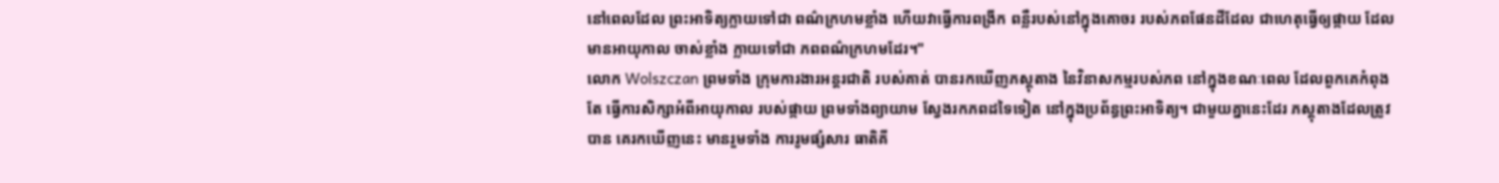នៅពេលដែល ព្រះអាទិត្យក្លាយទៅជា ពណ៌ក្រហមខ្លាំង ហើយវាធ្វើការពង្រីក ពន្លឺរបស់នៅក្នុងគោចរ របស់ភពផែនដីដែល ជាហេតុធ្វើឲ្យផ្កាយ ដែលមានអាយុកាល ចាស់ខ្លាំង ក្លាយទៅជា ភពពណ៌ក្រហមដែរ។"
លោក Wolszczan ព្រមទាំង ក្រុមការងារអន្តរជាតិ របស់គាត់ បានរកឃើញភស្តុតាង នៃវិនាសកម្មរបស់ភព នៅក្នុងខណៈពេល ដែលពួកគេកំពុងតែ ធ្វើការសិក្សាអំពីអាយុកាល របស់ផ្កាយ ព្រមទាំងព្យាយាម ស្វែងរកភពដទៃទៀត នៅក្នុងប្រព័ន្ធព្រះអាទិត្យ។ ជាមួយគ្នានេះដែរ ភស្តុតាងដែលត្រូវបាន គេរកឃើញនេះ មានរួមទាំង ការរូមផ្សំសារ ធាតិគី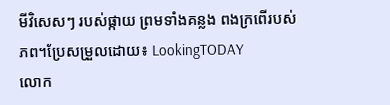មីវិសេសៗ របស់ផ្កាយ ព្រមទាំងគន្លង ពងក្រពើរបស់ភព។ប្រែសម្រួលដោយ៖ LookingTODAY
លោក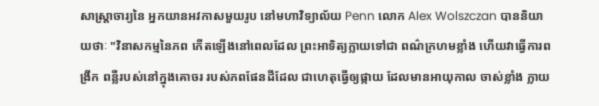សាស្រ្តាចារ្យនៃ អ្នកយានអវកាសមួយរូប នៅមហាវិទ្យាល័យ Penn លោក Alex Wolszczan បាននិយាយថាៈ "វិនាសកម្មនៃភព កើតឡើងនៅពេលដែល ព្រះអាទិត្យក្លាយទៅជា ពណ៌ក្រហមខ្លាំង ហើយវាធ្វើការពង្រីក ពន្លឺរបស់នៅក្នុងគោចរ របស់ភពផែនដីដែល ជាហេតុធ្វើឲ្យផ្កាយ ដែលមានអាយុកាល ចាស់ខ្លាំង ក្លាយ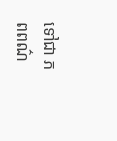ទៅជា ភពពណ៌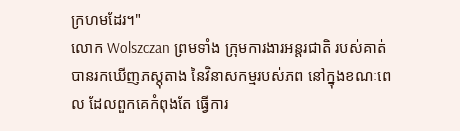ក្រហមដែរ។"
លោក Wolszczan ព្រមទាំង ក្រុមការងារអន្តរជាតិ របស់គាត់ បានរកឃើញភស្តុតាង នៃវិនាសកម្មរបស់ភព នៅក្នុងខណៈពេល ដែលពួកគេកំពុងតែ ធ្វើការ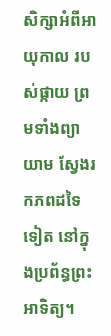សិក្សាអំពីអាយុកាល របស់ផ្កាយ ព្រមទាំងព្យាយាម ស្វែងរកភពដទៃទៀត នៅក្នុងប្រព័ន្ធព្រះអាទិត្យ។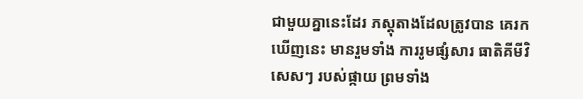ជាមួយគ្នានេះដែរ ភស្តុតាងដែលត្រូវបាន គេរកឃើញនេះ មានរួមទាំង ការរូមផ្សំសារ ធាតិគីមីវិសេសៗ របស់ផ្កាយ ព្រមទាំង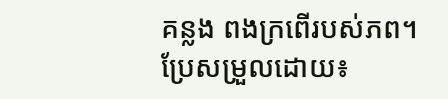គន្លង ពងក្រពើរបស់ភព។ប្រែសម្រួលដោយ៖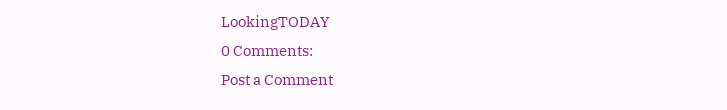LookingTODAY
0 Comments:
Post a Comment